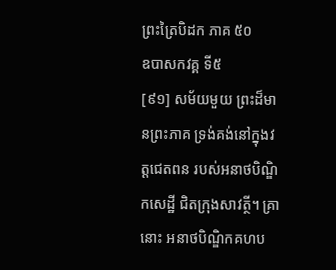ព្រះត្រៃបិដក ភាគ ៥០
ឧបាសកវគ្គ ទី៥
[៩១] សម័យមួយ ព្រះដ៏មានព្រះភាគ ទ្រង់គង់នៅក្នុងវត្តជេតពន របស់អនាថបិណ្ឌិកសេដ្ឋី ជិតក្រុងសាវត្ថី។ គ្រានោះ អនាថបិណ្ឌិកគហប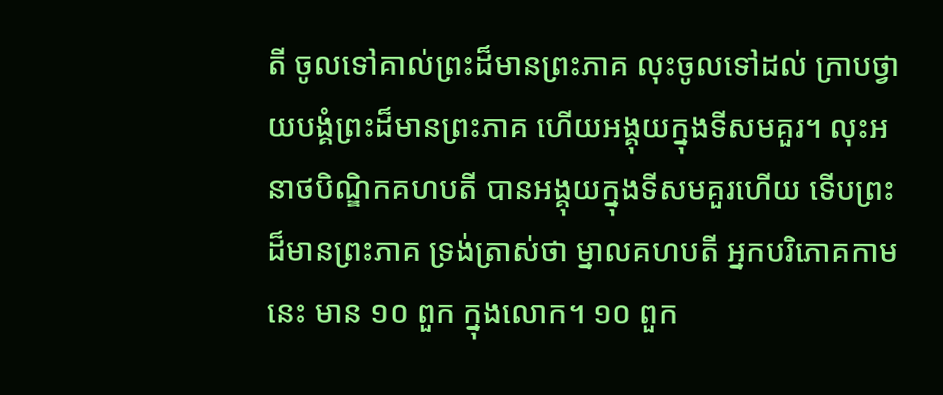តី ចូលទៅគាល់ព្រះដ៏មានព្រះភាគ លុះចូលទៅដល់ ក្រាបថ្វាយបង្គំព្រះដ៏មានព្រះភាគ ហើយអង្គុយក្នុងទីសមគួរ។ លុះអនាថបិណ្ឌិកគហបតី បានអង្គុយក្នុងទីសមគួរហើយ ទើបព្រះដ៏មានព្រះភាគ ទ្រង់ត្រាស់ថា ម្នាលគហបតី អ្នកបរិភោគកាមនេះ មាន ១០ ពួក ក្នុងលោក។ ១០ ពួក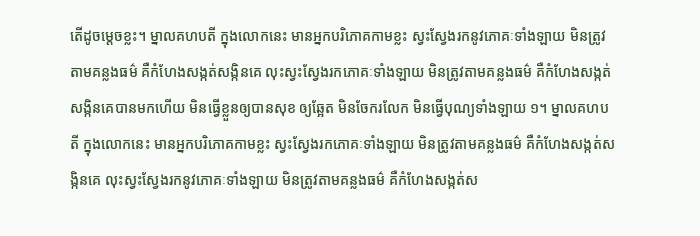តើដូចម្តេចខ្លះ។ ម្នាលគហបតី ក្នុងលោកនេះ មានអ្នកបរិភោគកាមខ្លះ ស្វះស្វែងរកនូវភោគៈទាំងឡាយ មិនត្រូវតាមគន្លងធម៌ គឺកំហែងសង្កត់សង្កិនគេ លុះស្វះស្វែងរកភោគៈទាំងឡាយ មិនត្រូវតាមគន្លងធម៌ គឺកំហែងសង្កត់សង្កិនគេបានមកហើយ មិនធ្វើខ្លួនឲ្យបានសុខ ឲ្យឆ្អែត មិនចែករលែក មិនធ្វើបុណ្យទាំងឡាយ ១។ ម្នាលគហបតី ក្នុងលោកនេះ មានអ្នកបរិភោគកាមខ្លះ ស្វះស្វែងរកភោគៈទាំងឡាយ មិនត្រូវតាមគន្លងធម៌ គឺកំហែងសង្កត់សង្កិនគេ លុះស្វះស្វែងរកនូវភោគៈទាំងឡាយ មិនត្រូវតាមគន្លងធម៌ គឺកំហែងសង្កត់ស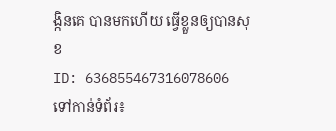ង្កិនគេ បានមកហើយ ធ្វើខ្លួនឲ្យបានសុខ
ID: 636855467316078606
ទៅកាន់ទំព័រ៖